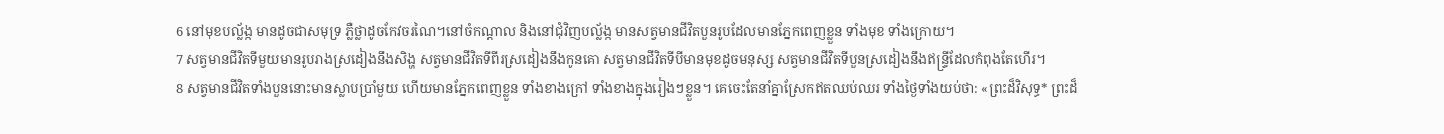6 នៅមុខបល្ល័ង្ក មានដូចជាសមុទ្រ ភ្លឺថ្លាដូចកែវចរណៃ។នៅចំកណ្ដាល និងនៅជុំវិញបល្ល័ង្ក មានសត្វមានជីវិតបួនរូបដែលមានភ្នែកពេញខ្លួន ទាំងមុខ ទាំងក្រោយ។
7 សត្វមានជីវិតទីមួយមានរូបរាងស្រដៀងនឹងសិង្ហ សត្វមានជីវិតទីពីរស្រដៀងនឹងកូនគោ សត្វមានជីវិតទីបីមានមុខដូចមនុស្ស សត្វមានជីវិតទីបួនស្រដៀងនឹងឥន្ទ្រីដែលកំពុងតែហើរ។
8 សត្វមានជីវិតទាំងបួននោះមានស្លាបប្រាំមួយ ហើយមានភ្នែកពេញខ្លួន ទាំងខាងក្រៅ ទាំងខាងក្នុងរៀងៗខ្លួន។ គេចេះតែនាំគ្នាស្រែកឥតឈប់ឈរ ទាំងថ្ងៃទាំងយប់ថា: «ព្រះដ៏វិសុទ្ធ* ព្រះដ៏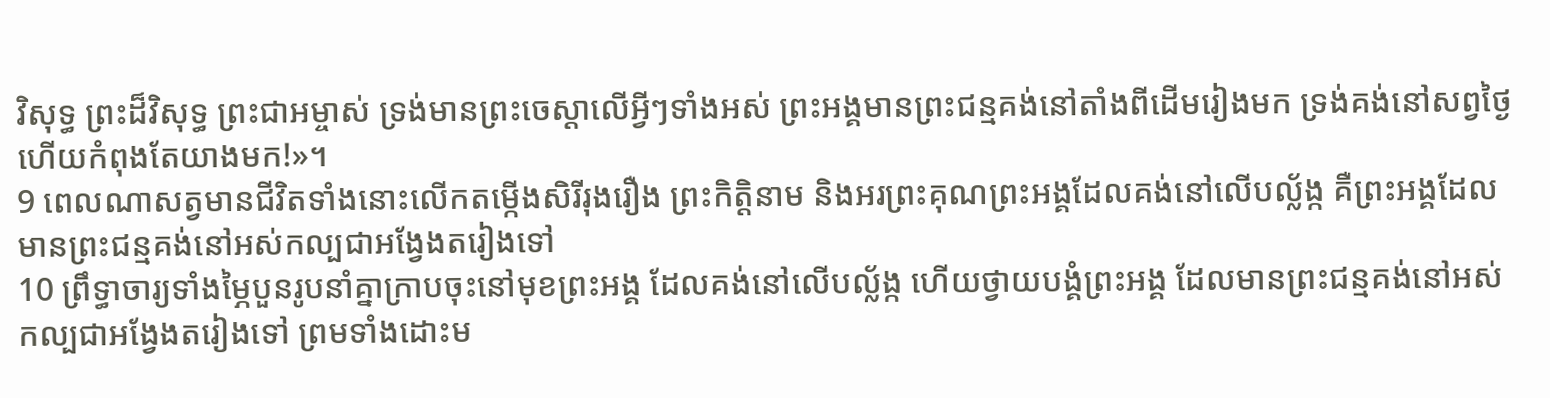វិសុទ្ធ ព្រះដ៏វិសុទ្ធ ព្រះជាអម្ចាស់ ទ្រង់មានព្រះចេស្ដាលើអ្វីៗទាំងអស់ ព្រះអង្គមានព្រះជន្មគង់នៅតាំងពីដើមរៀងមក ទ្រង់គង់នៅសព្វថ្ងៃ ហើយកំពុងតែយាងមក!»។
9 ពេលណាសត្វមានជីវិតទាំងនោះលើកតម្កើងសិរីរុងរឿង ព្រះកិត្តិនាម និងអរព្រះគុណព្រះអង្គដែលគង់នៅលើបល្ល័ង្ក គឺព្រះអង្គដែលមានព្រះជន្មគង់នៅអស់កល្បជាអង្វែងតរៀងទៅ
10 ព្រឹទ្ធាចារ្យទាំងម្ភៃបួនរូបនាំគ្នាក្រាបចុះនៅមុខព្រះអង្គ ដែលគង់នៅលើបល្ល័ង្ក ហើយថ្វាយបង្គំព្រះអង្គ ដែលមានព្រះជន្មគង់នៅអស់កល្បជាអង្វែងតរៀងទៅ ព្រមទាំងដោះម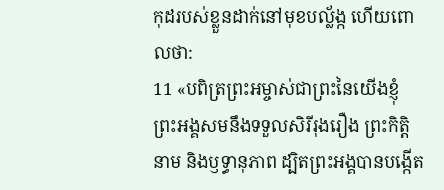កុដរបស់ខ្លួនដាក់នៅមុខបល្ល័ង្ក ហើយពោលថា:
11 «បពិត្រព្រះអម្ចាស់ជាព្រះនៃយើងខ្ញុំ ព្រះអង្គសមនឹងទទួលសិរីរុងរឿង ព្រះកិត្តិនាម និងឫទ្ធានុភាព ដ្បិតព្រះអង្គបានបង្កើត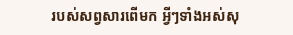របស់សព្វសារពើមក អ្វីៗទាំងអស់សុ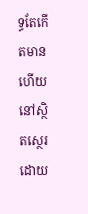ទ្ធតែកើតមាន ហើយនៅស្ថិតស្ថេរដោយ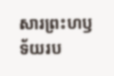សារព្រះហឫទ័យរប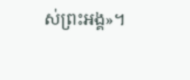ស់ព្រះអង្គ»។